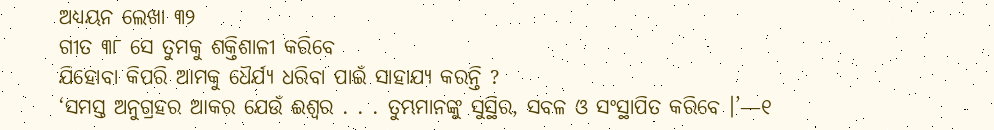ଅଧ୍ୟୟନ ଲେଖା ୩୨
ଗୀତ ୩୮ ସେ ତୁମକୁ ଶକ୍ତିଶାଳୀ କରିବେ
ଯିହୋବା କିପରି ଆମକୁ ଧୈର୍ଯ୍ୟ ଧରିବା ପାଇଁ ସାହାଯ୍ୟ କରନ୍ତି ?
‘ସମସ୍ତ ଅନୁଗ୍ରହର ଆକର ଯେଉଁ ଈଶ୍ୱର . . . ତୁମ୍ଭମାନଙ୍କୁ ସୁସ୍ଥିର, ସବଳ ଓ ସଂସ୍ଥାପିତ କରିବେ ।’—୧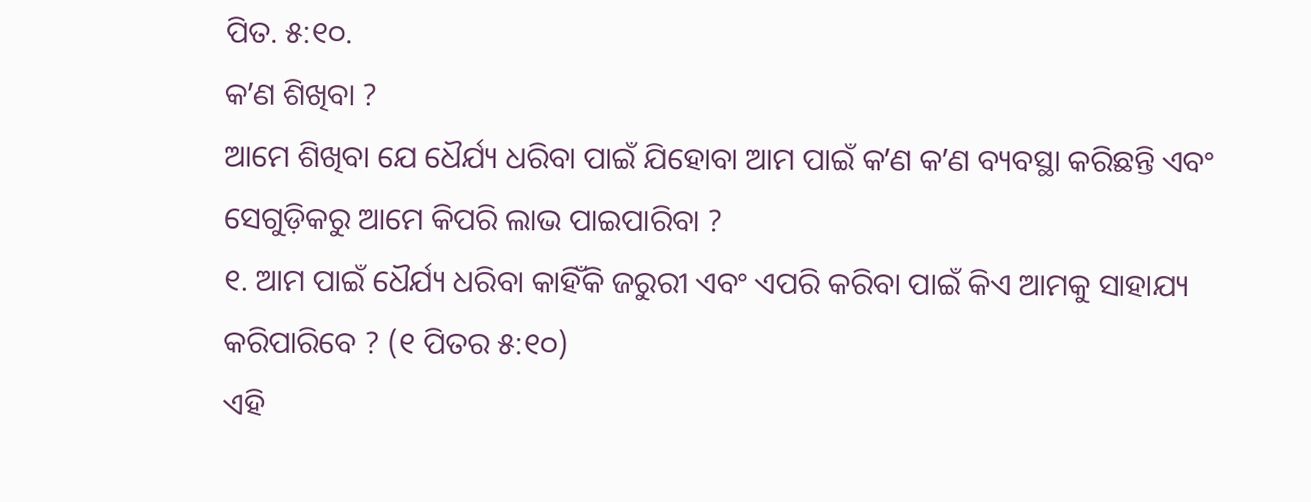ପିତ. ୫:୧୦.
କʼଣ ଶିଖିବା ?
ଆମେ ଶିଖିବା ଯେ ଧୈର୍ଯ୍ୟ ଧରିବା ପାଇଁ ଯିହୋବା ଆମ ପାଇଁ କʼଣ କʼଣ ବ୍ୟବସ୍ଥା କରିଛନ୍ତି ଏବଂ ସେଗୁଡ଼ିକରୁ ଆମେ କିପରି ଲାଭ ପାଇପାରିବା ?
୧. ଆମ ପାଇଁ ଧୈର୍ଯ୍ୟ ଧରିବା କାହିଁକି ଜରୁରୀ ଏବଂ ଏପରି କରିବା ପାଇଁ କିଏ ଆମକୁ ସାହାଯ୍ୟ କରିପାରିବେ ? (୧ ପିତର ୫:୧୦)
ଏହି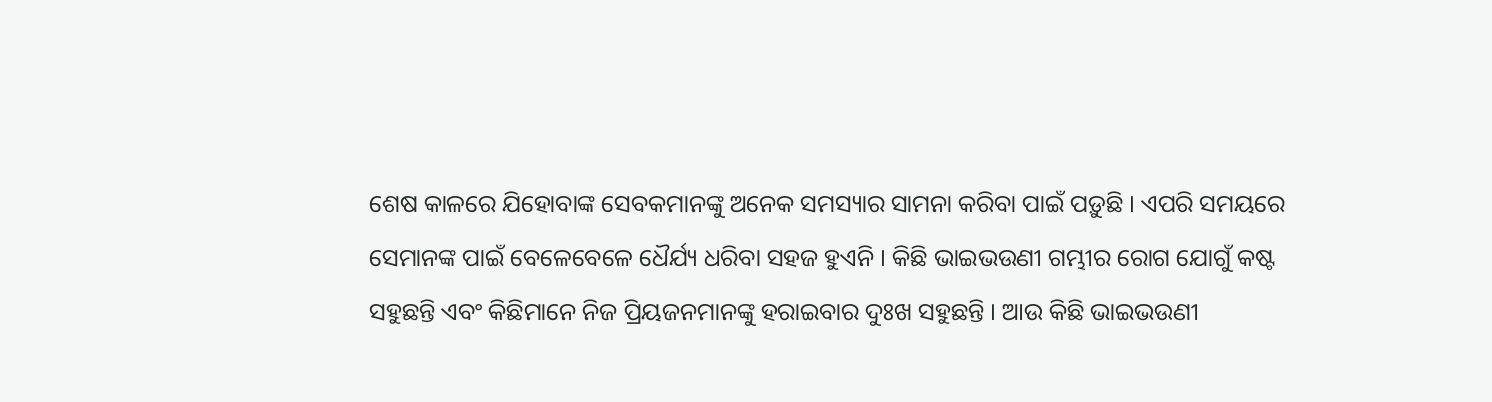ଶେଷ କାଳରେ ଯିହୋବାଙ୍କ ସେବକମାନଙ୍କୁ ଅନେକ ସମସ୍ୟାର ସାମନା କରିବା ପାଇଁ ପଡ଼ୁଛି । ଏପରି ସମୟରେ ସେମାନଙ୍କ ପାଇଁ ବେଳେବେଳେ ଧୈର୍ଯ୍ୟ ଧରିବା ସହଜ ହୁଏନି । କିଛି ଭାଇଭଉଣୀ ଗମ୍ଭୀର ରୋଗ ଯୋଗୁଁ କଷ୍ଟ ସହୁଛନ୍ତି ଏବଂ କିଛିମାନେ ନିଜ ପ୍ରିୟଜନମାନଙ୍କୁ ହରାଇବାର ଦୁଃଖ ସହୁଛନ୍ତି । ଆଉ କିଛି ଭାଇଭଉଣୀ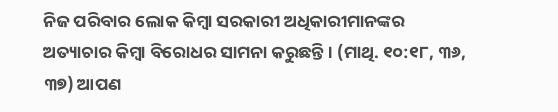ନିଜ ପରିବାର ଲୋକ କିମ୍ବା ସରକାରୀ ଅଧିକାରୀମାନଙ୍କର ଅତ୍ୟାଚାର କିମ୍ବା ବିରୋଧର ସାମନା କରୁଛନ୍ତି । (ମାଥି. ୧୦:୧୮, ୩୬, ୩୭) ଆପଣ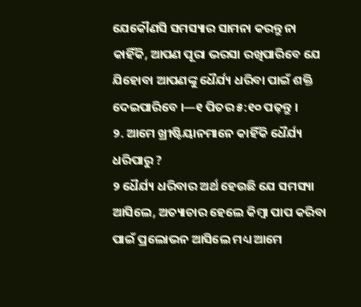ଯେକୌଣସି ସମସ୍ୟାର ସାମନା କରନ୍ତୁ ନା କାହିଁକି, ଆପଣ ପୂରା ଭରସା ରଖିପାରିବେ ଯେ ଯିହୋବା ଆପଣଙ୍କୁ ଧୈର୍ଯ୍ୟ ଧରିବା ପାଇଁ ଶକ୍ତି ଦେଇପାରିବେ ।—୧ ପିତର ୫:୧୦ ପଢ଼ନ୍ତୁ ।
୨. ଆମେ ଖ୍ରୀଷ୍ଟିୟାନମାନେ କାହିଁକି ଧୈର୍ଯ୍ୟ ଧରିପାରୁ ?
୨ ଧୈର୍ଯ୍ୟ ଧରିବାର ଅର୍ଥ ହେଉଛି ଯେ ସମସ୍ୟା ଆସିଲେ, ଅତ୍ୟାଚାର ହେଲେ କିମ୍ବା ପାପ କରିବା ପାଇଁ ପ୍ରଲୋଭନ ଆସିଲେ ମଧ୍ୟ ଆମେ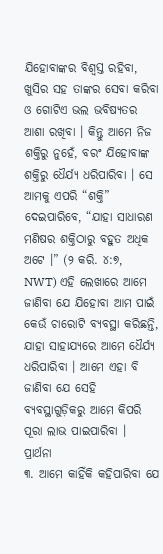ଯିହୋବାଙ୍କର ବିଶ୍ୱସ୍ତ ରହିବା, ଖୁସିର ସହ ତାଙ୍କର ସେବା କରିବା ଓ ଗୋଟିଏ ଭଲ ଭବିଷ୍ୟତର ଆଶା ରଖିବା । କିନ୍ତୁ ଆମେ ନିଜ ଶକ୍ତିରୁ ନୁହେଁ, ବରଂ ଯିହୋବାଙ୍କ ଶକ୍ତିରୁ ଧୈର୍ଯ୍ୟ ଧରିପାରିବା । ସେ ଆମକୁ ଏପରି “ଶକ୍ତି” ଦେଇପାରିବେ, “ଯାହା ସାଧାରଣ ମଣିଷର ଶକ୍ତିଠାରୁ ବହୁତ ଅଧିକ ଅଟେ ।” (୨ କରି. ୪:୭, NWT) ଏହି ଲେଖାରେ ଆମେ ଜାଣିବା ଯେ ଯିହୋବା ଆମ ପାଇଁ କେଉଁ ଚାରୋଟି ବ୍ୟବସ୍ଥା କରିଛନ୍ତି, ଯାହା ସାହାଯ୍ୟରେ ଆମେ ଧୈର୍ଯ୍ୟ ଧରିପାରିବା । ଆମେ ଏହା ବି ଜାଣିବା ଯେ ସେହି ବ୍ୟବସ୍ଥାଗୁଡ଼ିକରୁ ଆମେ କିପରି ପୂରା ଲାଭ ପାଇପାରିବା ।
ପ୍ରାର୍ଥନା
୩. ଆମେ କାହିଁକି କହିପାରିବା ଯେ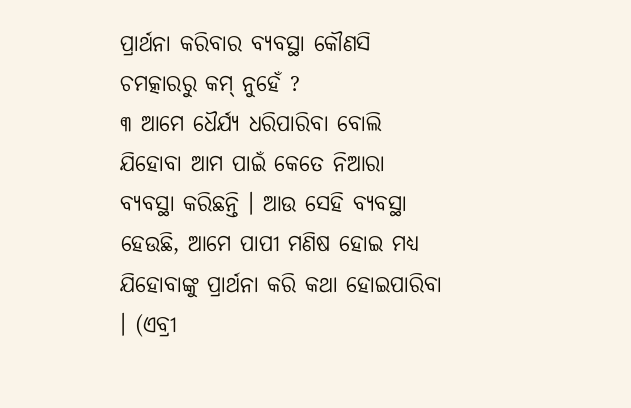ପ୍ରାର୍ଥନା କରିବାର ବ୍ୟବସ୍ଥା କୌଣସି ଚମତ୍କାରରୁ କମ୍ ନୁହେଁ ?
୩ ଆମେ ଧୈର୍ଯ୍ୟ ଧରିପାରିବା ବୋଲି ଯିହୋବା ଆମ ପାଇଁ କେତେ ନିଆରା ବ୍ୟବସ୍ଥା କରିଛନ୍ତି । ଆଉ ସେହି ବ୍ୟବସ୍ଥା ହେଉଛି, ଆମେ ପାପୀ ମଣିଷ ହୋଇ ମଧ୍ୟ ଯିହୋବାଙ୍କୁ ପ୍ରାର୍ଥନା କରି କଥା ହୋଇପାରିବା । (ଏବ୍ରୀ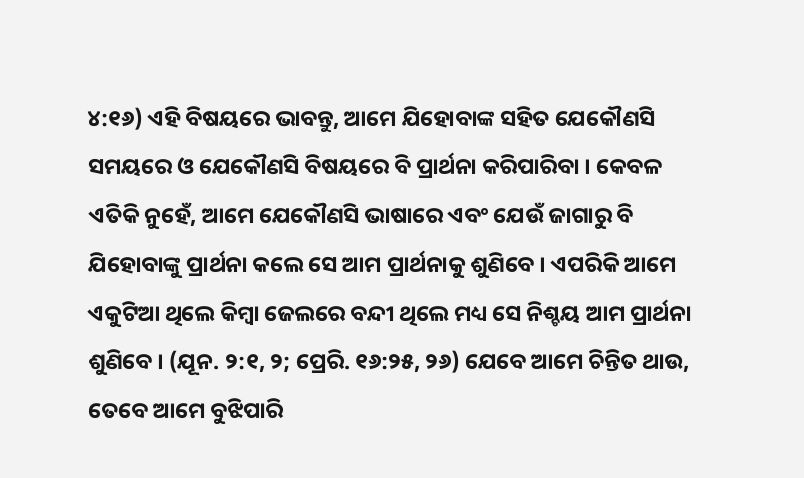୪:୧୬) ଏହି ବିଷୟରେ ଭାବନ୍ତୁ, ଆମେ ଯିହୋବାଙ୍କ ସହିତ ଯେକୌଣସି ସମୟରେ ଓ ଯେକୌଣସି ବିଷୟରେ ବି ପ୍ରାର୍ଥନା କରିପାରିବା । କେବଳ ଏତିକି ନୁହେଁ, ଆମେ ଯେକୌଣସି ଭାଷାରେ ଏବଂ ଯେଉଁ ଜାଗାରୁ ବି ଯିହୋବାଙ୍କୁ ପ୍ରାର୍ଥନା କଲେ ସେ ଆମ ପ୍ରାର୍ଥନାକୁ ଶୁଣିବେ । ଏପରିକି ଆମେ ଏକୁଟିଆ ଥିଲେ କିମ୍ବା ଜେଲରେ ବନ୍ଦୀ ଥିଲେ ମଧ୍ୟ ସେ ନିଶ୍ଚୟ ଆମ ପ୍ରାର୍ଥନା ଶୁଣିବେ । (ଯୂନ. ୨:୧, ୨; ପ୍ରେରି. ୧୬:୨୫, ୨୬) ଯେବେ ଆମେ ଚିନ୍ତିତ ଥାଉ, ତେବେ ଆମେ ବୁଝିପାରି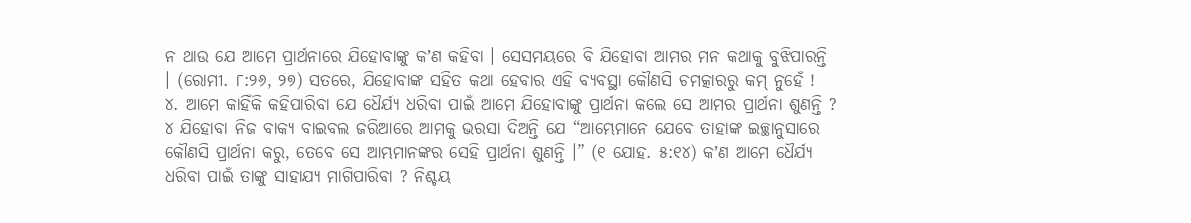ନ ଥାଉ ଯେ ଆମେ ପ୍ରାର୍ଥନାରେ ଯିହୋବାଙ୍କୁ କʼଣ କହିବା । ସେସମୟରେ ବି ଯିହୋବା ଆମର ମନ କଥାକୁ ବୁଝିପାରନ୍ତି । (ରୋମୀ. ୮:୨୬, ୨୭) ସତରେ, ଯିହୋବାଙ୍କ ସହିତ କଥା ହେବାର ଏହି ବ୍ୟବସ୍ଥା କୌଣସି ଚମତ୍କାରରୁ କମ୍ ନୁହେଁ !
୪. ଆମେ କାହିଁକି କହିପାରିବା ଯେ ଧୈର୍ଯ୍ୟ ଧରିବା ପାଇଁ ଆମେ ଯିହୋବାଙ୍କୁ ପ୍ରାର୍ଥନା କଲେ ସେ ଆମର ପ୍ରାର୍ଥନା ଶୁଣନ୍ତି ?
୪ ଯିହୋବା ନିଜ ବାକ୍ୟ ବାଇବଲ ଜରିଆରେ ଆମକୁ ଭରସା ଦିଅନ୍ତି ଯେ “ଆମ୍ଭେମାନେ ଯେବେ ତାହାଙ୍କ ଇଚ୍ଛାନୁସାରେ କୌଣସି ପ୍ରାର୍ଥନା କରୁ, ତେବେ ସେ ଆମ୍ଭମାନଙ୍କର ସେହି ପ୍ରାର୍ଥନା ଶୁଣନ୍ତି ।” (୧ ଯୋହ. ୫:୧୪) କʼଣ ଆମେ ଧୈର୍ଯ୍ୟ ଧରିବା ପାଇଁ ତାଙ୍କୁ ସାହାଯ୍ୟ ମାଗିପାରିବା ? ନିଶ୍ଚୟ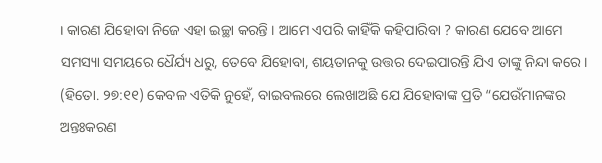। କାରଣ ଯିହୋବା ନିଜେ ଏହା ଇଚ୍ଛା କରନ୍ତି । ଆମେ ଏପରି କାହିଁକି କହିପାରିବା ? କାରଣ ଯେବେ ଆମେ ସମସ୍ୟା ସମୟରେ ଧୈର୍ଯ୍ୟ ଧରୁ, ତେବେ ଯିହୋବା, ଶୟତାନକୁ ଉତ୍ତର ଦେଇପାରନ୍ତି ଯିଏ ତାଙ୍କୁ ନିନ୍ଦା କରେ । (ହିତୋ. ୨୭:୧୧) କେବଳ ଏତିକି ନୁହେଁ, ବାଇବଲରେ ଲେଖାଅଛି ଯେ ଯିହୋବାଙ୍କ ପ୍ରତି “ଯେଉଁମାନଙ୍କର ଅନ୍ତଃକରଣ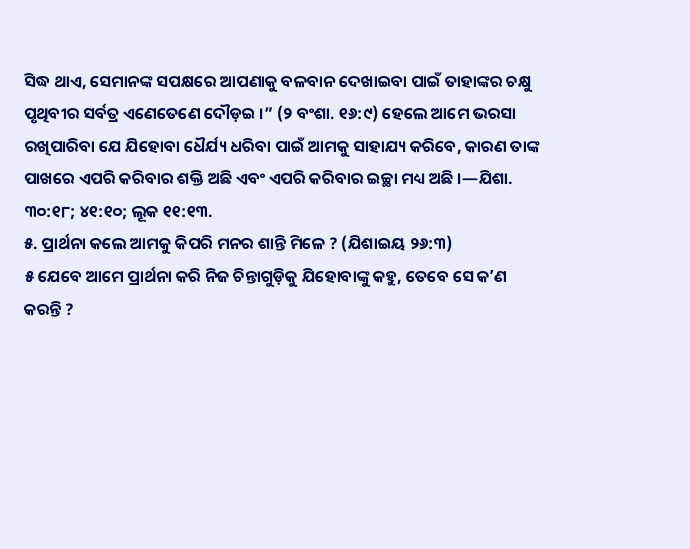ସିଦ୍ଧ ଥାଏ, ସେମାନଙ୍କ ସପକ୍ଷରେ ଆପଣାକୁ ବଳବାନ ଦେଖାଇବା ପାଇଁ ତାହାଙ୍କର ଚକ୍ଷୁ ପୃଥିବୀର ସର୍ବତ୍ର ଏଣେତେଣେ ଦୌଡ଼ଇ ।” (୨ ବଂଶା. ୧୬:୯) ହେଲେ ଆମେ ଭରସା ରଖିପାରିବା ଯେ ଯିହୋବା ଧୈର୍ଯ୍ୟ ଧରିବା ପାଇଁ ଆମକୁ ସାହାଯ୍ୟ କରିବେ, କାରଣ ତାଙ୍କ ପାଖରେ ଏପରି କରିବାର ଶକ୍ତି ଅଛି ଏବଂ ଏପରି କରିବାର ଇଚ୍ଛା ମଧ୍ୟ ଅଛି ।—ଯିଶା. ୩୦:୧୮; ୪୧:୧୦; ଲୂକ ୧୧:୧୩.
୫. ପ୍ରାର୍ଥନା କଲେ ଆମକୁ କିପରି ମନର ଶାନ୍ତି ମିଳେ ? (ଯିଶାଇୟ ୨୬:୩)
୫ ଯେବେ ଆମେ ପ୍ରାର୍ଥନା କରି ନିଜ ଚିନ୍ତାଗୁଡ଼ିକୁ ଯିହୋବାଙ୍କୁ କହୁ, ତେବେ ସେ କʼଣ କରନ୍ତି ?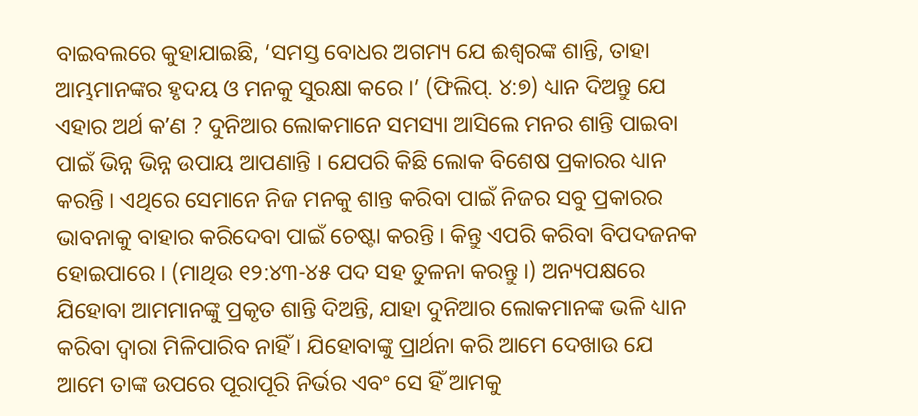ବାଇବଲରେ କୁହାଯାଇଛି, ‘ସମସ୍ତ ବୋଧର ଅଗମ୍ୟ ଯେ ଈଶ୍ୱରଙ୍କ ଶାନ୍ତି, ତାହା ଆମ୍ଭମାନଙ୍କର ହୃଦୟ ଓ ମନକୁ ସୁରକ୍ଷା କରେ ।’ (ଫିଲିପ୍. ୪:୭) ଧ୍ୟାନ ଦିଅନ୍ତୁ ଯେ ଏହାର ଅର୍ଥ କʼଣ ? ଦୁନିଆର ଲୋକମାନେ ସମସ୍ୟା ଆସିଲେ ମନର ଶାନ୍ତି ପାଇବା ପାଇଁ ଭିନ୍ନ ଭିନ୍ନ ଉପାୟ ଆପଣାନ୍ତି । ଯେପରି କିଛି ଲୋକ ବିଶେଷ ପ୍ରକାରର ଧ୍ୟାନ କରନ୍ତି । ଏଥିରେ ସେମାନେ ନିଜ ମନକୁ ଶାନ୍ତ କରିବା ପାଇଁ ନିଜର ସବୁ ପ୍ରକାରର ଭାବନାକୁ ବାହାର କରିଦେବା ପାଇଁ ଚେଷ୍ଟା କରନ୍ତି । କିନ୍ତୁ ଏପରି କରିବା ବିପଦଜନକ ହୋଇପାରେ । (ମାଥିଉ ୧୨:୪୩-୪୫ ପଦ ସହ ତୁଳନା କରନ୍ତୁ ।) ଅନ୍ୟପକ୍ଷରେ ଯିହୋବା ଆମମାନଙ୍କୁ ପ୍ରକୃତ ଶାନ୍ତି ଦିଅନ୍ତି, ଯାହା ଦୁନିଆର ଲୋକମାନଙ୍କ ଭଳି ଧ୍ୟାନ କରିବା ଦ୍ୱାରା ମିଳିପାରିବ ନାହିଁ । ଯିହୋବାଙ୍କୁ ପ୍ରାର୍ଥନା କରି ଆମେ ଦେଖାଉ ଯେ ଆମେ ତାଙ୍କ ଉପରେ ପୂରାପୂରି ନିର୍ଭର ଏବଂ ସେ ହିଁ ଆମକୁ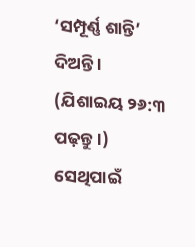‘ସମ୍ପୂର୍ଣ୍ଣ ଶାନ୍ତି’ ଦିଅନ୍ତି । (ଯିଶାଇୟ ୨୬:୩ ପଢ଼ନ୍ତୁ ।) ସେଥିପାଇଁ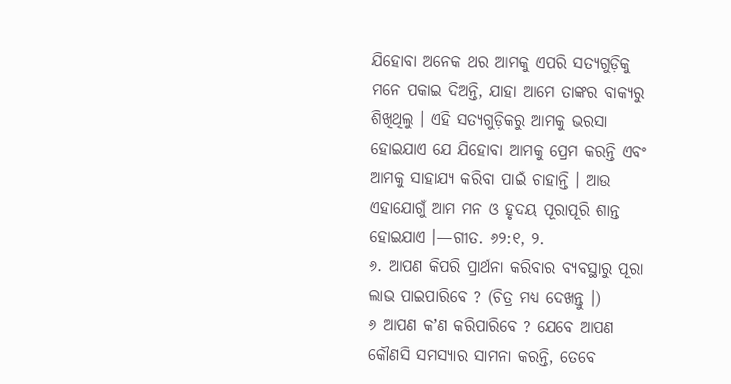ଯିହୋବା ଅନେକ ଥର ଆମକୁ ଏପରି ସତ୍ୟଗୁଡ଼ିକୁ ମନେ ପକାଇ ଦିଅନ୍ତି, ଯାହା ଆମେ ତାଙ୍କର ବାକ୍ୟରୁ ଶିଖିଥିଲୁ । ଏହି ସତ୍ୟଗୁଡ଼ିକରୁ ଆମକୁ ଭରସା ହୋଇଯାଏ ଯେ ଯିହୋବା ଆମକୁ ପ୍ରେମ କରନ୍ତି ଏବଂ ଆମକୁ ସାହାଯ୍ୟ କରିବା ପାଇଁ ଚାହାନ୍ତି । ଆଉ ଏହାଯୋଗୁଁ ଆମ ମନ ଓ ହୃଦୟ ପୂରାପୂରି ଶାନ୍ତ ହୋଇଯାଏ ।—ଗୀତ. ୬୨:୧, ୨.
୬. ଆପଣ କିପରି ପ୍ରାର୍ଥନା କରିବାର ବ୍ୟବସ୍ଥାରୁ ପୂରା ଲାଭ ପାଇପାରିବେ ? (ଚିତ୍ର ମଧ୍ୟ ଦେଖନ୍ତୁ ।)
୬ ଆପଣ କʼଣ କରିପାରିବେ ? ଯେବେ ଆପଣ କୌଣସି ସମସ୍ୟାର ସାମନା କରନ୍ତି, ତେବେ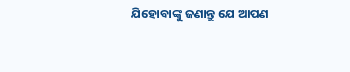ଯିହୋବାଙ୍କୁ ଜଣାନ୍ତୁ ଯେ ଆପଣ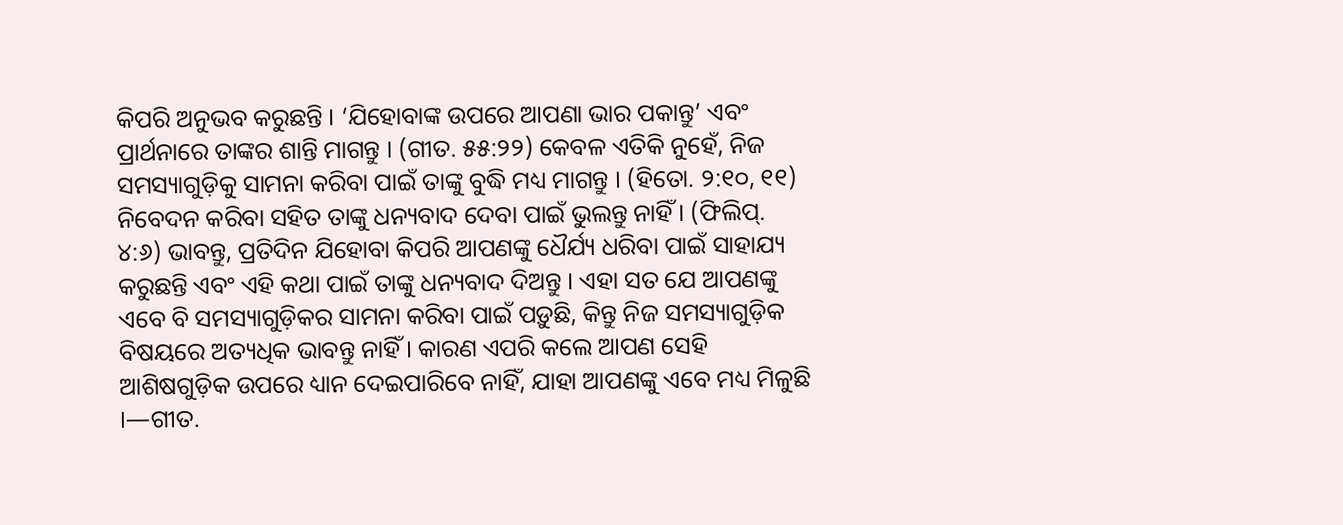କିପରି ଅନୁଭବ କରୁଛନ୍ତି । ‘ଯିହୋବାଙ୍କ ଉପରେ ଆପଣା ଭାର ପକାନ୍ତୁ’ ଏବଂ ପ୍ରାର୍ଥନାରେ ତାଙ୍କର ଶାନ୍ତି ମାଗନ୍ତୁ । (ଗୀତ. ୫୫:୨୨) କେବଳ ଏତିକି ନୁହେଁ, ନିଜ ସମସ୍ୟାଗୁଡ଼ିକୁ ସାମନା କରିବା ପାଇଁ ତାଙ୍କୁ ବୁଦ୍ଧି ମଧ୍ୟ ମାଗନ୍ତୁ । (ହିତୋ. ୨:୧୦, ୧୧) ନିବେଦନ କରିବା ସହିତ ତାଙ୍କୁ ଧନ୍ୟବାଦ ଦେବା ପାଇଁ ଭୁଲନ୍ତୁ ନାହିଁ । (ଫିଲିପ୍. ୪:୬) ଭାବନ୍ତୁ, ପ୍ରତିଦିନ ଯିହୋବା କିପରି ଆପଣଙ୍କୁ ଧୈର୍ଯ୍ୟ ଧରିବା ପାଇଁ ସାହାଯ୍ୟ କରୁଛନ୍ତି ଏବଂ ଏହି କଥା ପାଇଁ ତାଙ୍କୁ ଧନ୍ୟବାଦ ଦିଅନ୍ତୁ । ଏହା ସତ ଯେ ଆପଣଙ୍କୁ ଏବେ ବି ସମସ୍ୟାଗୁଡ଼ିକର ସାମନା କରିବା ପାଇଁ ପଡ଼ୁଛି, କିନ୍ତୁ ନିଜ ସମସ୍ୟାଗୁଡ଼ିକ ବିଷୟରେ ଅତ୍ୟଧିକ ଭାବନ୍ତୁ ନାହିଁ । କାରଣ ଏପରି କଲେ ଆପଣ ସେହି ଆଶିଷଗୁଡ଼ିକ ଉପରେ ଧ୍ୟାନ ଦେଇପାରିବେ ନାହିଁ, ଯାହା ଆପଣଙ୍କୁ ଏବେ ମଧ୍ୟ ମିଳୁଛି ।—ଗୀତ.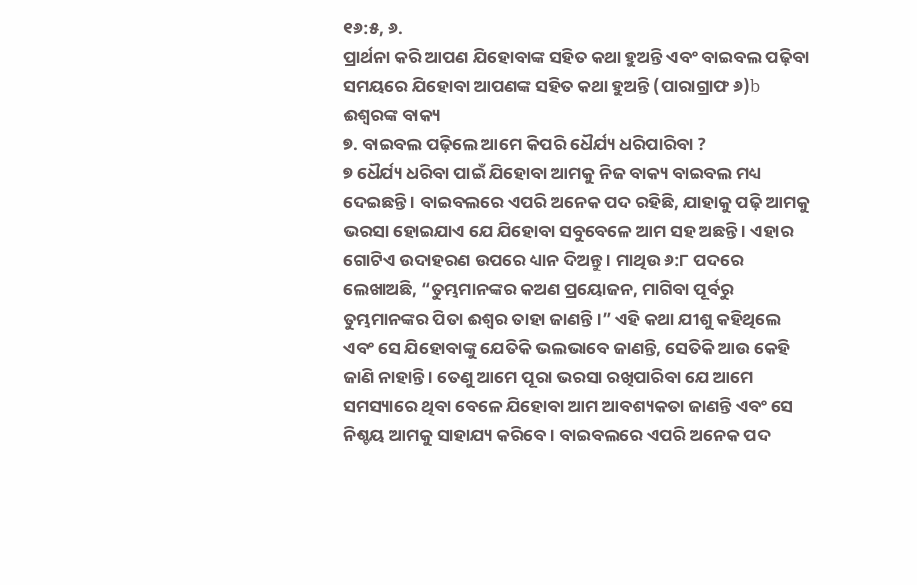୧୬:୫, ୬.
ପ୍ରାର୍ଥନା କରି ଆପଣ ଯିହୋବାଙ୍କ ସହିତ କଥା ହୁଅନ୍ତି ଏବଂ ବାଇବଲ ପଢ଼ିବା ସମୟରେ ଯିହୋବା ଆପଣଙ୍କ ସହିତ କଥା ହୁଅନ୍ତି (ପାରାଗ୍ରାଫ ୬)b
ଈଶ୍ୱରଙ୍କ ବାକ୍ୟ
୭. ବାଇବଲ ପଢ଼ିଲେ ଆମେ କିପରି ଧୈର୍ଯ୍ୟ ଧରିପାରିବା ?
୭ ଧୈର୍ଯ୍ୟ ଧରିବା ପାଇଁ ଯିହୋବା ଆମକୁ ନିଜ ବାକ୍ୟ ବାଇବଲ ମଧ୍ୟ ଦେଇଛନ୍ତି । ବାଇବଲରେ ଏପରି ଅନେକ ପଦ ରହିଛି, ଯାହାକୁ ପଢ଼ି ଆମକୁ ଭରସା ହୋଇଯାଏ ଯେ ଯିହୋବା ସବୁବେଳେ ଆମ ସହ ଅଛନ୍ତି । ଏହାର ଗୋଟିଏ ଉଦାହରଣ ଉପରେ ଧ୍ୟାନ ଦିଅନ୍ତୁ । ମାଥିଉ ୬:୮ ପଦରେ ଲେଖାଅଛି, “ତୁମ୍ଭମାନଙ୍କର କଅଣ ପ୍ରୟୋଜନ, ମାଗିବା ପୂର୍ବରୁ ତୁମ୍ଭମାନଙ୍କର ପିତା ଈଶ୍ୱର ତାହା ଜାଣନ୍ତି ।” ଏହି କଥା ଯୀଶୁ କହିଥିଲେ ଏବଂ ସେ ଯିହୋବାଙ୍କୁ ଯେତିକି ଭଲଭାବେ ଜାଣନ୍ତି, ସେତିକି ଆଉ କେହି ଜାଣି ନାହାନ୍ତି । ତେଣୁ ଆମେ ପୂରା ଭରସା ରଖିପାରିବା ଯେ ଆମେ ସମସ୍ୟାରେ ଥିବା ବେଳେ ଯିହୋବା ଆମ ଆବଶ୍ୟକତା ଜାଣନ୍ତି ଏବଂ ସେ ନିଶ୍ଚୟ ଆମକୁ ସାହାଯ୍ୟ କରିବେ । ବାଇବଲରେ ଏପରି ଅନେକ ପଦ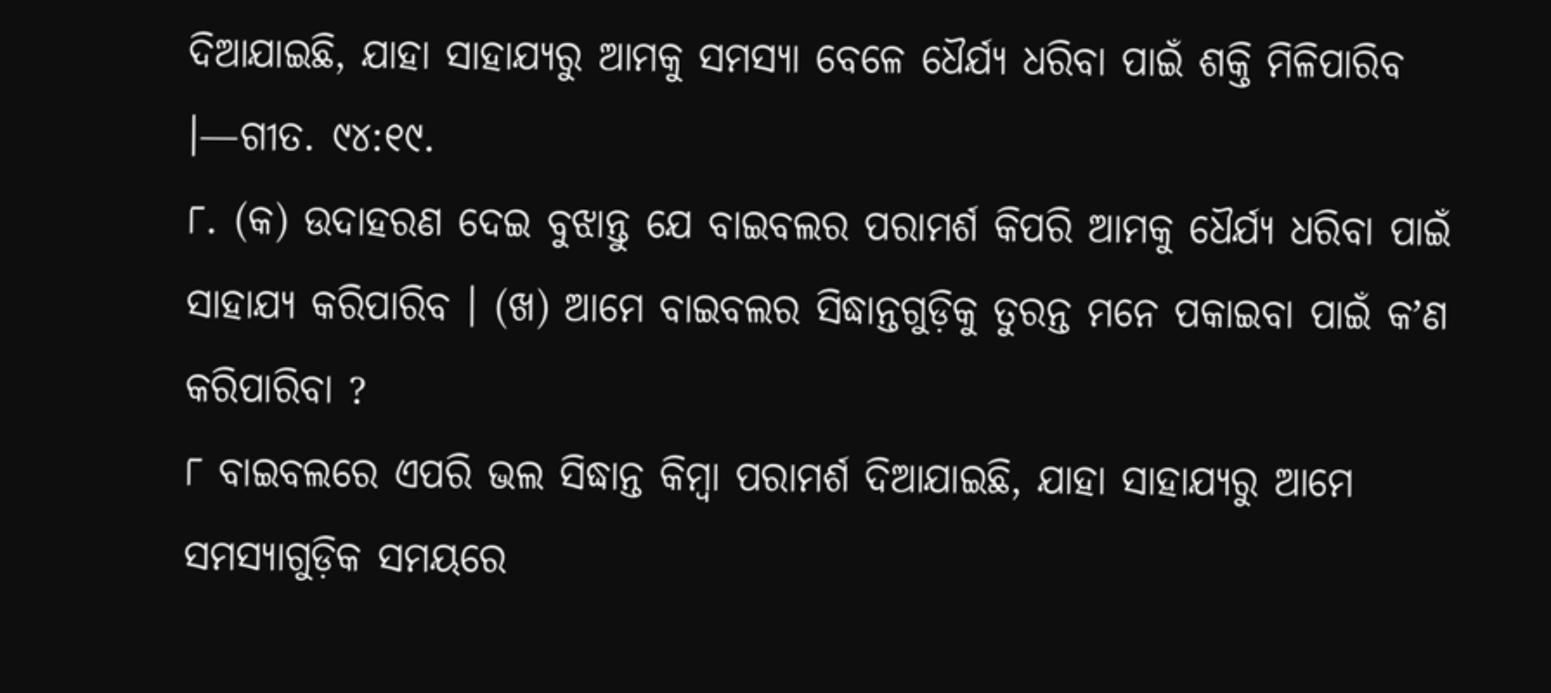ଦିଆଯାଇଛି, ଯାହା ସାହାଯ୍ୟରୁ ଆମକୁ ସମସ୍ୟା ବେଳେ ଧୈର୍ଯ୍ୟ ଧରିବା ପାଇଁ ଶକ୍ତି ମିଳିପାରିବ ।—ଗୀତ. ୯୪:୧୯.
୮. (କ) ଉଦାହରଣ ଦେଇ ବୁଝାନ୍ତୁ ଯେ ବାଇବଲର ପରାମର୍ଶ କିପରି ଆମକୁ ଧୈର୍ଯ୍ୟ ଧରିବା ପାଇଁ ସାହାଯ୍ୟ କରିପାରିବ । (ଖ) ଆମେ ବାଇବଲର ସିଦ୍ଧାନ୍ତଗୁଡ଼ିକୁ ତୁରନ୍ତ ମନେ ପକାଇବା ପାଇଁ କʼଣ କରିପାରିବା ?
୮ ବାଇବଲରେ ଏପରି ଭଲ ସିଦ୍ଧାନ୍ତ କିମ୍ବା ପରାମର୍ଶ ଦିଆଯାଇଛି, ଯାହା ସାହାଯ୍ୟରୁ ଆମେ ସମସ୍ୟାଗୁଡ଼ିକ ସମୟରେ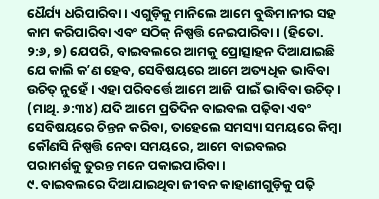ଧୈର୍ଯ୍ୟ ଧରିପାରିବା । ଏଗୁଡ଼ିକୁ ମାନିଲେ ଆମେ ବୁଦ୍ଧିମାନୀର ସହ କାମ କରିପାରିବା ଏବଂ ସଠିକ୍ ନିଷ୍ପତ୍ତି ନେଇପାରିବା । (ହିତୋ. ୨:୬, ୭) ଯେପରି, ବାଇବଲରେ ଆମକୁ ପ୍ରୋତ୍ସାହନ ଦିଆଯାଇଛି ଯେ କାଲି କʼଣ ହେବ, ସେବିଷୟରେ ଆମେ ଅତ୍ୟଧିକ ଭାବିବା ଉଚିତ୍ ନୁହେଁ । ଏହା ପରିବର୍ତ୍ତେ ଆମେ ଆଜି ପାଇଁ ଭାବିବା ଉଚିତ୍ । (ମାଥି. ୬:୩୪) ଯଦି ଆମେ ପ୍ରତିଦିନ ବାଇବଲ ପଢ଼ିବା ଏବଂ ସେବିଷୟରେ ଚିନ୍ତନ କରିବା, ତାହେଲେ ସମସ୍ୟା ସମୟରେ କିମ୍ବା କୌଣସି ନିଷ୍ପତ୍ତି ନେବା ସମୟରେ, ଆମେ ବାଇବଲର ପରାମର୍ଶକୁ ତୁରନ୍ତ ମନେ ପକାଇପାରିବା ।
୯. ବାଇବଲରେ ଦିଆଯାଇଥିବା ଜୀବନ କାହାଣୀଗୁଡ଼ିକୁ ପଢ଼ି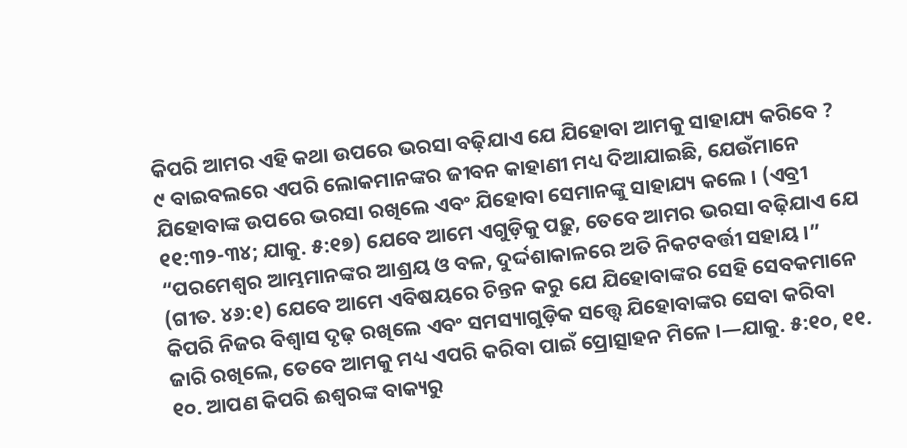କିପରି ଆମର ଏହି କଥା ଉପରେ ଭରସା ବଢ଼ିଯାଏ ଯେ ଯିହୋବା ଆମକୁ ସାହାଯ୍ୟ କରିବେ ?
୯ ବାଇବଲରେ ଏପରି ଲୋକମାନଙ୍କର ଜୀବନ କାହାଣୀ ମଧ୍ୟ ଦିଆଯାଇଛି, ଯେଉଁମାନେ ଯିହୋବାଙ୍କ ଉପରେ ଭରସା ରଖିଲେ ଏବଂ ଯିହୋବା ସେମାନଙ୍କୁ ସାହାଯ୍ୟ କଲେ । (ଏବ୍ରୀ ୧୧:୩୨-୩୪; ଯାକୁ. ୫:୧୭) ଯେବେ ଆମେ ଏଗୁଡ଼ିକୁ ପଢ଼ୁ, ତେବେ ଆମର ଭରସା ବଢ଼ିଯାଏ ଯେ “ପରମେଶ୍ୱର ଆମ୍ଭମାନଙ୍କର ଆଶ୍ରୟ ଓ ବଳ, ଦୁର୍ଦ୍ଦଶାକାଳରେ ଅତି ନିକଟବର୍ତ୍ତୀ ସହାୟ ।” (ଗୀତ. ୪୬:୧) ଯେବେ ଆମେ ଏବିଷୟରେ ଚିନ୍ତନ କରୁ ଯେ ଯିହୋବାଙ୍କର ସେହି ସେବକମାନେ କିପରି ନିଜର ବିଶ୍ୱାସ ଦୃଢ଼ ରଖିଲେ ଏବଂ ସମସ୍ୟାଗୁଡ଼ିକ ସତ୍ତ୍ୱେ ଯିହୋବାଙ୍କର ସେବା କରିବା ଜାରି ରଖିଲେ, ତେବେ ଆମକୁ ମଧ୍ୟ ଏପରି କରିବା ପାଇଁ ପ୍ରୋତ୍ସାହନ ମିଳେ ।—ଯାକୁ. ୫:୧୦, ୧୧.
୧୦. ଆପଣ କିପରି ଈଶ୍ୱରଙ୍କ ବାକ୍ୟରୁ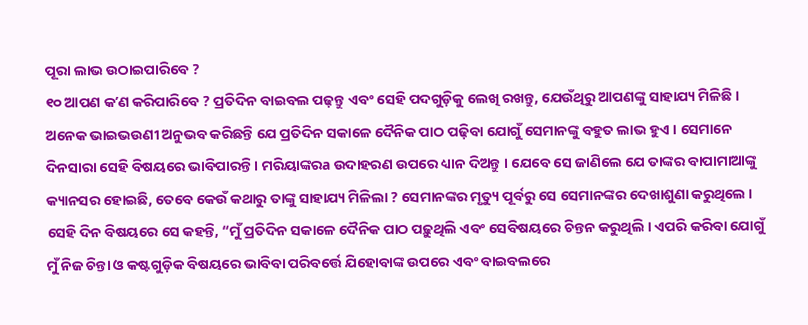ପୂରା ଲାଭ ଉଠାଇପାରିବେ ?
୧୦ ଆପଣ କʼଣ କରିପାରିବେ ? ପ୍ରତିଦିନ ବାଇବଲ ପଢ଼ନ୍ତୁ ଏବଂ ସେହି ପଦଗୁଡ଼ିକୁ ଲେଖି ରଖନ୍ତୁ, ଯେଉଁଥିରୁ ଆପଣଙ୍କୁ ସାହାଯ୍ୟ ମିଳିଛି । ଅନେକ ଭାଇଭଉଣୀ ଅନୁଭବ କରିଛନ୍ତି ଯେ ପ୍ରତିଦିନ ସକାଳେ ଦୈନିକ ପାଠ ପଢ଼ିବା ଯୋଗୁଁ ସେମାନଙ୍କୁ ବହୁତ ଲାଭ ହୁଏ । ସେମାନେ ଦିନସାରା ସେହି ବିଷୟରେ ଭାବିପାରନ୍ତି । ମରିୟାଙ୍କରa ଉଦାହରଣ ଉପରେ ଧ୍ୟାନ ଦିଅନ୍ତୁ । ଯେବେ ସେ ଜାଣିଲେ ଯେ ତାଙ୍କର ବାପାମାଆଙ୍କୁ କ୍ୟାନସର ହୋଇଛି, ତେବେ କେଉଁ କଥାରୁ ତାଙ୍କୁ ସାହାଯ୍ୟ ମିଳିଲା ? ସେମାନଙ୍କର ମୃତ୍ୟୁ ପୂର୍ବରୁ ସେ ସେମାନଙ୍କର ଦେଖାଶୁଣା କରୁଥିଲେ । ସେହି ଦିନ ବିଷୟରେ ସେ କହନ୍ତି, “ମୁଁ ପ୍ରତିଦିନ ସକାଳେ ଦୈନିକ ପାଠ ପଢ଼ୁଥିଲି ଏବଂ ସେବିଷୟରେ ଚିନ୍ତନ କରୁଥିଲି । ଏପରି କରିବା ଯୋଗୁଁ ମୁଁ ନିଜ ଚିନ୍ତା ଓ କଷ୍ଟଗୁଡ଼ିକ ବିଷୟରେ ଭାବିବା ପରିବର୍ତ୍ତେ ଯିହୋବାଙ୍କ ଉପରେ ଏବଂ ବାଇବଲରେ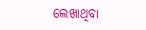ଲେଖାଥିବା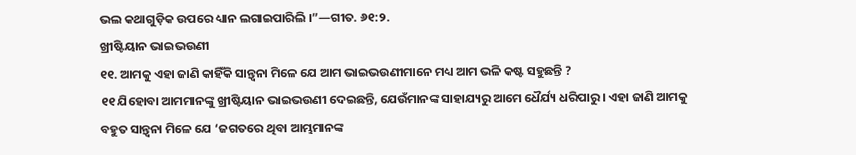ଭଲ କଥାଗୁଡ଼ିକ ଉପରେ ଧ୍ୟାନ ଲଗାଇପାରିଲି ।”—ଗୀତ. ୬୧:୨.
ଖ୍ରୀଷ୍ଟିୟାନ ଭାଇଭଉଣୀ
୧୧. ଆମକୁ ଏହା ଜାଣି କାହିଁକି ସାନ୍ତ୍ୱନା ମିଳେ ଯେ ଆମ ଭାଇଭଉଣୀମାନେ ମଧ୍ୟ ଆମ ଭଳି କଷ୍ଟ ସହୁଛନ୍ତି ?
୧୧ ଯିହୋବା ଆମମାନଙ୍କୁ ଖ୍ରୀଷ୍ଟିୟାନ ଭାଇଭଉଣୀ ଦେଇଛନ୍ତି, ଯେଉଁମାନଙ୍କ ସାହାଯ୍ୟରୁ ଆମେ ଧୈର୍ଯ୍ୟ ଧରିପାରୁ । ଏହା ଜାଣି ଆମକୁ ବହୁତ ସାନ୍ତ୍ୱନା ମିଳେ ଯେ ‘ଜଗତରେ ଥିବା ଆମ୍ଭମାନଙ୍କ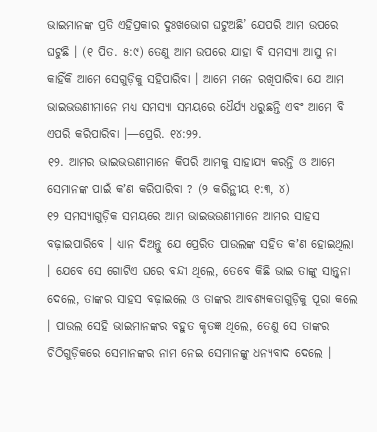ଭାଇମାନଙ୍କ ପ୍ରତି ଏହିପ୍ରକାର ଦୁଃଖଭୋଗ ଘଟୁଅଛି’ ଯେପରି ଆମ ଉପରେ ଘଟୁଛି । (୧ ପିତ. ୫:୯) ତେଣୁ ଆମ ଉପରେ ଯାହା ବି ସମସ୍ୟା ଆସୁ ନା କାହିଁକି ଆମେ ସେଗୁଡ଼ିକୁ ସହିପାରିବା । ଆମେ ମନେ ରଖିପାରିବା ଯେ ଆମ ଭାଇଭଉଣୀମାନେ ମଧ୍ୟ ସମସ୍ୟା ସମୟରେ ଧୈର୍ଯ୍ୟ ଧରୁଛନ୍ତି ଏବଂ ଆମେ ବି ଏପରି କରିପାରିବା ।—ପ୍ରେରି. ୧୪:୨୨.
୧୨. ଆମର ଭାଇଭଉଣୀମାନେ କିପରି ଆମକୁ ସାହାଯ୍ୟ କରନ୍ତି ଓ ଆମେ ସେମାନଙ୍କ ପାଇଁ କʼଣ କରିପାରିବା ? (୨ କରିନ୍ଥୀୟ ୧:୩, ୪)
୧୨ ସମସ୍ୟାଗୁଡ଼ିକ ସମୟରେ ଆମ ଭାଇଭଉଣୀମାନେ ଆମର ସାହସ ବଢ଼ାଇପାରିବେ । ଧ୍ୟାନ ଦିଅନ୍ତୁ ଯେ ପ୍ରେରିତ ପାଉଲଙ୍କ ସହିତ କʼଣ ହୋଇଥିଲା । ଯେବେ ସେ ଗୋଟିଏ ଘରେ ବନ୍ଦୀ ଥିଲେ, ତେବେ କିଛି ଭାଇ ତାଙ୍କୁ ସାନ୍ତ୍ୱନା ଦେଲେ, ତାଙ୍କର ସାହସ ବଢ଼ାଇଲେ ଓ ତାଙ୍କର ଆବଶ୍ୟକତାଗୁଡ଼ିକୁ ପୂରା କଲେ । ପାଉଲ ସେହି ଭାଇମାନଙ୍କର ବହୁତ କୃତଜ୍ଞ ଥିଲେ, ତେଣୁ ସେ ତାଙ୍କର ଚିଠିଗୁଡ଼ିକରେ ସେମାନଙ୍କର ନାମ ନେଇ ସେମାନଙ୍କୁ ଧନ୍ୟବାଦ ଦେଲେ ।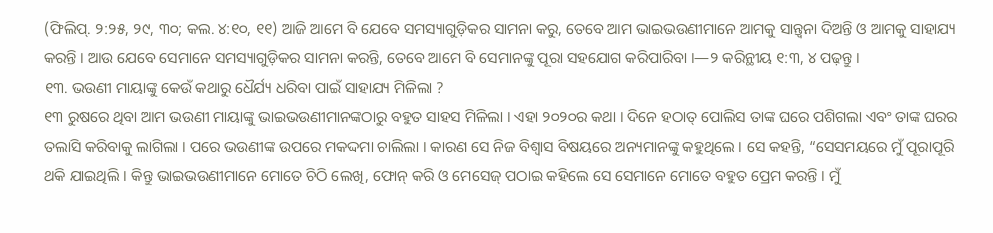(ଫିଲିପ୍. ୨:୨୫, ୨୯, ୩୦; କଲ. ୪:୧୦, ୧୧) ଆଜି ଆମେ ବି ଯେବେ ସମସ୍ୟାଗୁଡ଼ିକର ସାମନା କରୁ, ତେବେ ଆମ ଭାଇଭଉଣୀମାନେ ଆମକୁ ସାନ୍ତ୍ୱନା ଦିଅନ୍ତି ଓ ଆମକୁ ସାହାଯ୍ୟ କରନ୍ତି । ଆଉ ଯେବେ ସେମାନେ ସମସ୍ୟାଗୁଡ଼ିକର ସାମନା କରନ୍ତି, ତେବେ ଆମେ ବି ସେମାନଙ୍କୁ ପୂରା ସହଯୋଗ କରିପାରିବା ।—୨ କରିନ୍ଥୀୟ ୧:୩, ୪ ପଢ଼ନ୍ତୁ ।
୧୩. ଭଉଣୀ ମାୟାଙ୍କୁ କେଉଁ କଥାରୁ ଧୈର୍ଯ୍ୟ ଧରିବା ପାଇଁ ସାହାଯ୍ୟ ମିଳିଲା ?
୧୩ ରୁଷରେ ଥିବା ଆମ ଭଉଣୀ ମାୟାଙ୍କୁ ଭାଇଭଉଣୀମାନଙ୍କଠାରୁ ବହୁତ ସାହସ ମିଳିଲା । ଏହା ୨୦୨୦ର କଥା । ଦିନେ ହଠାତ୍ ପୋଲିସ ତାଙ୍କ ଘରେ ପଶିଗଲା ଏବଂ ତାଙ୍କ ଘରର ତଲାସି କରିବାକୁ ଲାଗିଲା । ପରେ ଭଉଣୀଙ୍କ ଉପରେ ମକଦ୍ଦମା ଚାଲିଲା । କାରଣ ସେ ନିଜ ବିଶ୍ୱାସ ବିଷୟରେ ଅନ୍ୟମାନଙ୍କୁ କହୁଥିଲେ । ସେ କହନ୍ତି, “ସେସମୟରେ ମୁଁ ପୂରାପୂରି ଥକି ଯାଇଥିଲି । କିନ୍ତୁ ଭାଇଭଉଣୀମାନେ ମୋତେ ଚିଠି ଲେଖି, ଫୋନ୍ କରି ଓ ମେସେଜ୍ ପଠାଇ କହିଲେ ସେ ସେମାନେ ମୋତେ ବହୁତ ପ୍ରେମ କରନ୍ତି । ମୁଁ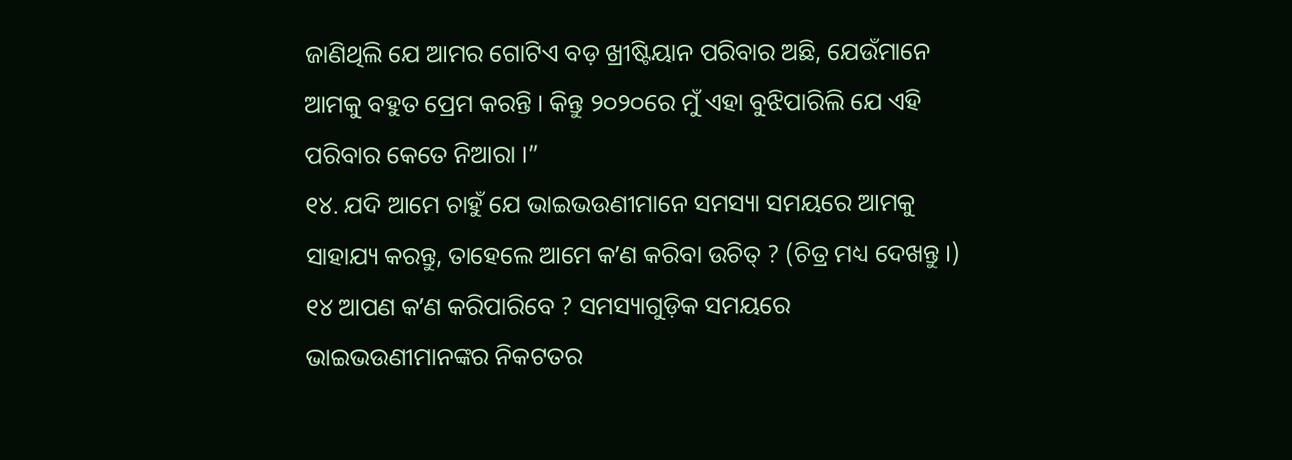ଜାଣିଥିଲି ଯେ ଆମର ଗୋଟିଏ ବଡ଼ ଖ୍ରୀଷ୍ଟିୟାନ ପରିବାର ଅଛି, ଯେଉଁମାନେ ଆମକୁ ବହୁତ ପ୍ରେମ କରନ୍ତି । କିନ୍ତୁ ୨୦୨୦ରେ ମୁଁ ଏହା ବୁଝିପାରିଲି ଯେ ଏହି ପରିବାର କେତେ ନିଆରା ।”
୧୪. ଯଦି ଆମେ ଚାହୁଁ ଯେ ଭାଇଭଉଣୀମାନେ ସମସ୍ୟା ସମୟରେ ଆମକୁ ସାହାଯ୍ୟ କରନ୍ତୁ, ତାହେଲେ ଆମେ କʼଣ କରିବା ଉଚିତ୍ ? (ଚିତ୍ର ମଧ୍ୟ ଦେଖନ୍ତୁ ।)
୧୪ ଆପଣ କʼଣ କରିପାରିବେ ? ସମସ୍ୟାଗୁଡ଼ିକ ସମୟରେ ଭାଇଭଉଣୀମାନଙ୍କର ନିକଟତର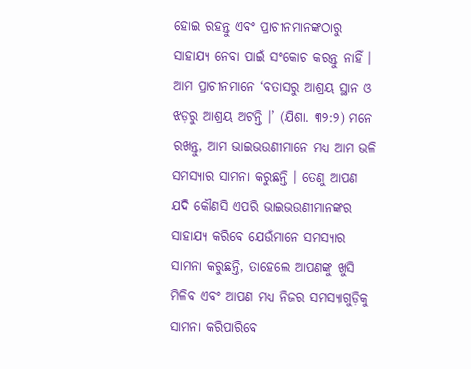ହୋଇ ରହନ୍ତୁ ଏବଂ ପ୍ରାଚୀନମାନଙ୍କଠାରୁ ସାହାଯ୍ୟ ନେବା ପାଇଁ ସଂକୋଚ କରନ୍ତୁ ନାହିଁ । ଆମ ପ୍ରାଚୀନମାନେ ‘ବତାସରୁ ଆଶ୍ରୟ ସ୍ଥାନ ଓ ଝଡ଼ରୁ ଆଶ୍ରୟ ଅଟନ୍ତି ।’ (ଯିଶା. ୩୨:୨) ମନେ ରଖନ୍ତୁ, ଆମ ଭାଇଭଉଣୀମାନେ ମଧ୍ୟ ଆମ ଭଳି ସମସ୍ୟାର ସାମନା କରୁଛନ୍ତି । ତେଣୁ ଆପଣ ଯଦି କୌଣସି ଏପରି ଭାଇଭଉଣୀମାନଙ୍କର ସାହାଯ୍ୟ କରିବେ ଯେଉଁମାନେ ସମସ୍ୟାର ସାମନା କରୁଛନ୍ତି, ତାହେଲେ ଆପଣଙ୍କୁ ଖୁସି ମିଳିବ ଏବଂ ଆପଣ ମଧ୍ୟ ନିଜର ସମସ୍ୟାଗୁଡ଼ିକୁ ସାମନା କରିପାରିବେ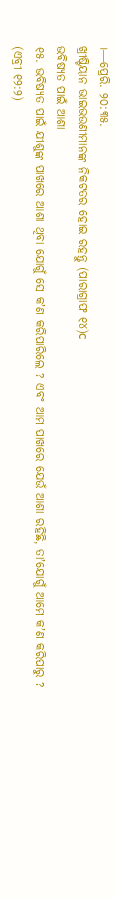।—ପ୍ରେରି. ୨୦:୩୫.
ଖ୍ରୀଷ୍ଟିୟାନ ଭାଇଭଉଣୀମାନଙ୍କ ନିକଟତର ହୋଇ ରହନ୍ତୁ (ପାରାଗ୍ରାଫ ୧୪)c
ଭବିଷ୍ୟତ ପାଇଁ ଆଶା
୧୫. ଭବିଷ୍ୟତ ପାଇଁ ଯୀଶୁଙ୍କ ପାଖରେ ଆଶା ଥିବା ଯୋଗୁଁ ସେ କʼଣ କରିପାରିଲେ ? ଏବଂ ଆମ ପାଖରେ ଯେଉଁ ଆଶା ରହିଛି, ତାʼଯୋଗୁଁ ଆମେ କʼଣ କରିପାରୁ ? (ଏବ୍ରୀ ୧୨:୨)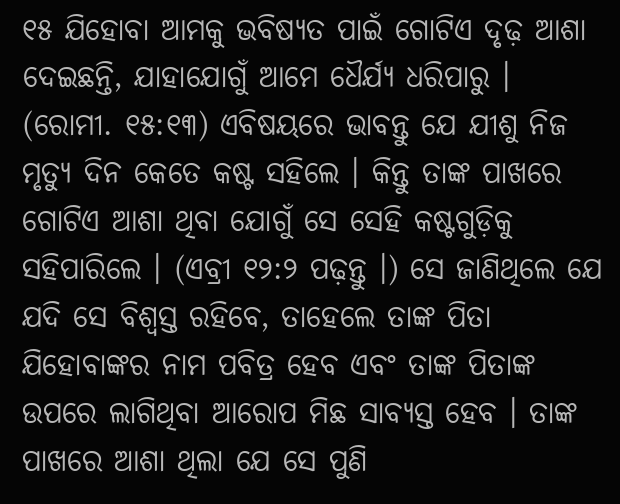୧୫ ଯିହୋବା ଆମକୁ ଭବିଷ୍ୟତ ପାଇଁ ଗୋଟିଏ ଦୃଢ଼ ଆଶା ଦେଇଛନ୍ତି, ଯାହାଯୋଗୁଁ ଆମେ ଧୈର୍ଯ୍ୟ ଧରିପାରୁ । (ରୋମୀ. ୧୫:୧୩) ଏବିଷୟରେ ଭାବନ୍ତୁ ଯେ ଯୀଶୁ ନିଜ ମୃତ୍ୟୁ ଦିନ କେତେ କଷ୍ଟ ସହିଲେ । କିନ୍ତୁ ତାଙ୍କ ପାଖରେ ଗୋଟିଏ ଆଶା ଥିବା ଯୋଗୁଁ ସେ ସେହି କଷ୍ଟଗୁଡ଼ିକୁ ସହିପାରିଲେ । (ଏବ୍ରୀ ୧୨:୨ ପଢ଼ନ୍ତୁ ।) ସେ ଜାଣିଥିଲେ ଯେ ଯଦି ସେ ବିଶ୍ୱସ୍ତ ରହିବେ, ତାହେଲେ ତାଙ୍କ ପିତା ଯିହୋବାଙ୍କର ନାମ ପବିତ୍ର ହେବ ଏବଂ ତାଙ୍କ ପିତାଙ୍କ ଉପରେ ଲାଗିଥିବା ଆରୋପ ମିଛ ସାବ୍ୟସ୍ତ ହେବ । ତାଙ୍କ ପାଖରେ ଆଶା ଥିଲା ଯେ ସେ ପୁଣି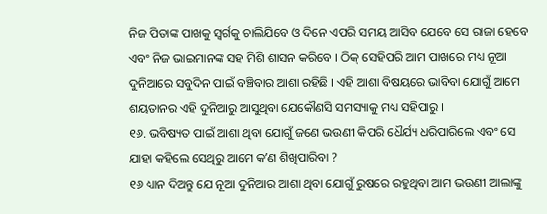ନିଜ ପିତାଙ୍କ ପାଖକୁ ସ୍ୱର୍ଗକୁ ଚାଲିଯିବେ ଓ ଦିନେ ଏପରି ସମୟ ଆସିବ ଯେବେ ସେ ରାଜା ହେବେ ଏବଂ ନିଜ ଭାଇମାନଙ୍କ ସହ ମିଶି ଶାସନ କରିବେ । ଠିକ୍ ସେହିପରି ଆମ ପାଖରେ ମଧ୍ୟ ନୂଆ ଦୁନିଆରେ ସବୁଦିନ ପାଇଁ ବଞ୍ଚିବାର ଆଶା ରହିଛି । ଏହି ଆଶା ବିଷୟରେ ଭାବିବା ଯୋଗୁଁ ଆମେ ଶୟତାନର ଏହି ଦୁନିଆରୁ ଆସୁଥିବା ଯେକୌଣସି ସମସ୍ୟାକୁ ମଧ୍ୟ ସହିପାରୁ ।
୧୬. ଭବିଷ୍ୟତ ପାଇଁ ଆଶା ଥିବା ଯୋଗୁଁ ଜଣେ ଭଉଣୀ କିପରି ଧୈର୍ଯ୍ୟ ଧରିପାରିଲେ ଏବଂ ସେ ଯାହା କହିଲେ ସେଥିରୁ ଆମେ କʼଣ ଶିଖିପାରିବା ?
୧୬ ଧ୍ୟାନ ଦିଅନ୍ତୁ ଯେ ନୂଆ ଦୁନିଆର ଆଶା ଥିବା ଯୋଗୁଁ ରୁଷରେ ରହୁଥିବା ଆମ ଭଉଣୀ ଆଲାଙ୍କୁ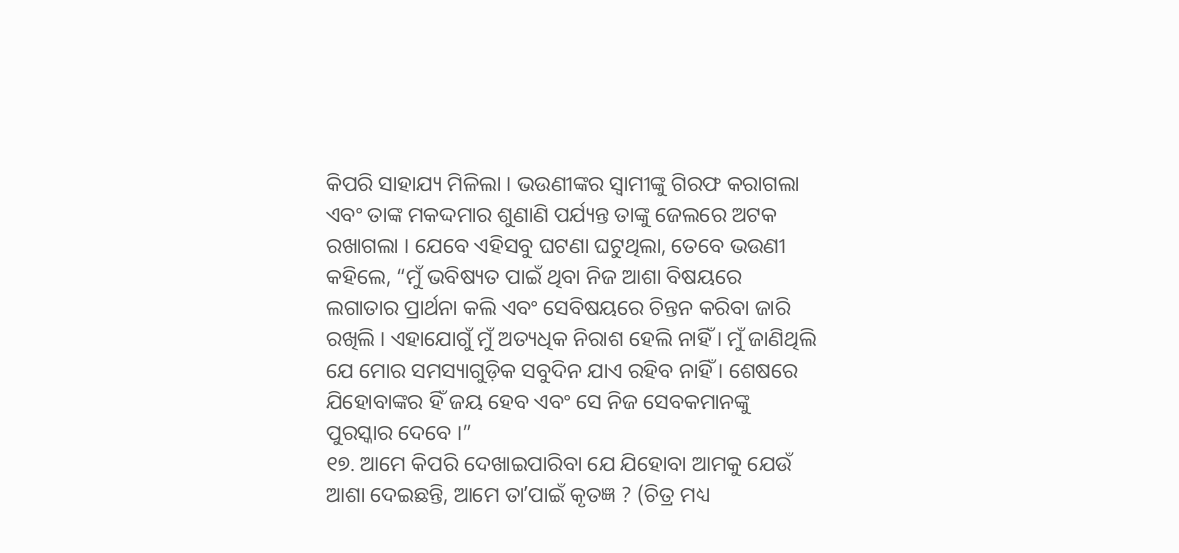କିପରି ସାହାଯ୍ୟ ମିଳିଲା । ଭଉଣୀଙ୍କର ସ୍ୱାମୀଙ୍କୁ ଗିରଫ କରାଗଲା ଏବଂ ତାଙ୍କ ମକଦ୍ଦମାର ଶୁଣାଣି ପର୍ଯ୍ୟନ୍ତ ତାଙ୍କୁ ଜେଲରେ ଅଟକ ରଖାଗଲା । ଯେବେ ଏହିସବୁ ଘଟଣା ଘଟୁଥିଲା, ତେବେ ଭଉଣୀ କହିଲେ, “ମୁଁ ଭବିଷ୍ୟତ ପାଇଁ ଥିବା ନିଜ ଆଶା ବିଷୟରେ ଲଗାତାର ପ୍ରାର୍ଥନା କଲି ଏବଂ ସେବିଷୟରେ ଚିନ୍ତନ କରିବା ଜାରି ରଖିଲି । ଏହାଯୋଗୁଁ ମୁଁ ଅତ୍ୟଧିକ ନିରାଶ ହେଲି ନାହିଁ । ମୁଁ ଜାଣିଥିଲି ଯେ ମୋର ସମସ୍ୟାଗୁଡ଼ିକ ସବୁଦିନ ଯାଏ ରହିବ ନାହିଁ । ଶେଷରେ ଯିହୋବାଙ୍କର ହିଁ ଜୟ ହେବ ଏବଂ ସେ ନିଜ ସେବକମାନଙ୍କୁ ପୁରସ୍କାର ଦେବେ ।”
୧୭. ଆମେ କିପରି ଦେଖାଇପାରିବା ଯେ ଯିହୋବା ଆମକୁ ଯେଉଁ ଆଶା ଦେଇଛନ୍ତି, ଆମେ ତାʼପାଇଁ କୃତଜ୍ଞ ? (ଚିତ୍ର ମଧ୍ୟ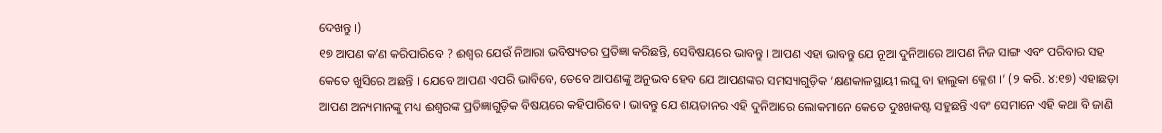ଦେଖନ୍ତୁ ।)
୧୭ ଆପଣ କʼଣ କରିପାରିବେ ? ଈଶ୍ୱର ଯେଉଁ ନିଆରା ଭବିଷ୍ୟତର ପ୍ରତିଜ୍ଞା କରିଛନ୍ତି, ସେବିଷୟରେ ଭାବନ୍ତୁ । ଆପଣ ଏହା ଭାବନ୍ତୁ ଯେ ନୂଆ ଦୁନିଆରେ ଆପଣ ନିଜ ସାଙ୍ଗ ଏବଂ ପରିବାର ସହ କେତେ ଖୁସିରେ ଅଛନ୍ତି । ଯେବେ ଆପଣ ଏପରି ଭାବିବେ, ତେବେ ଆପଣଙ୍କୁ ଅନୁଭବ ହେବ ଯେ ଆପଣଙ୍କର ସମସ୍ୟାଗୁଡ଼ିକ ‘କ୍ଷଣକାଳସ୍ଥାୟୀ ଲଘୁ ବା ହାଲୁକା କ୍ଳେଶ ।’ (୨ କରି. ୪:୧୭) ଏହାଛଡ଼ା ଆପଣ ଅନ୍ୟମାନଙ୍କୁ ମଧ୍ୟ ଈଶ୍ୱରଙ୍କ ପ୍ରତିଜ୍ଞାଗୁଡ଼ିକ ବିଷୟରେ କହିପାରିବେ । ଭାବନ୍ତୁ ଯେ ଶୟତାନର ଏହି ଦୁନିଆରେ ଲୋକମାନେ କେତେ ଦୁଃଖକଷ୍ଟ ସହୁଛନ୍ତି ଏବଂ ସେମାନେ ଏହି କଥା ବି ଜାଣି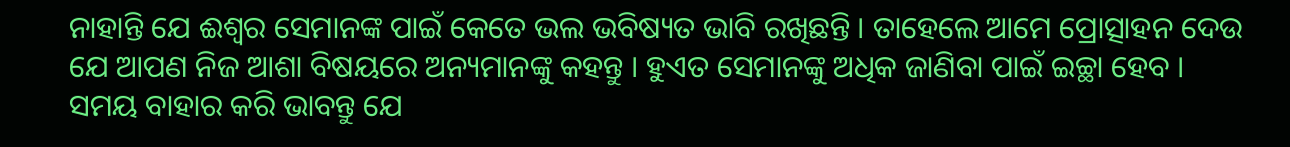ନାହାନ୍ତି ଯେ ଈଶ୍ୱର ସେମାନଙ୍କ ପାଇଁ କେତେ ଭଲ ଭବିଷ୍ୟତ ଭାବି ରଖିଛନ୍ତି । ତାହେଲେ ଆମେ ପ୍ରୋତ୍ସାହନ ଦେଉ ଯେ ଆପଣ ନିଜ ଆଶା ବିଷୟରେ ଅନ୍ୟମାନଙ୍କୁ କହନ୍ତୁ । ହୁଏତ ସେମାନଙ୍କୁ ଅଧିକ ଜାଣିବା ପାଇଁ ଇଚ୍ଛା ହେବ ।
ସମୟ ବାହାର କରି ଭାବନ୍ତୁ ଯେ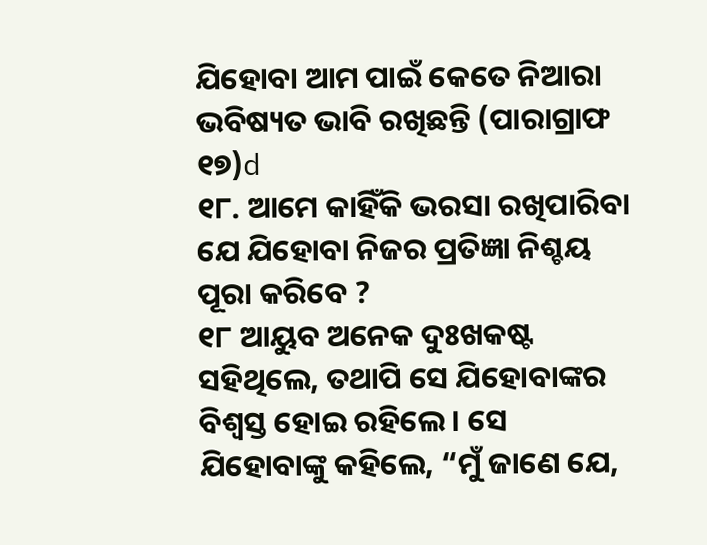ଯିହୋବା ଆମ ପାଇଁ କେତେ ନିଆରା ଭବିଷ୍ୟତ ଭାବି ରଖିଛନ୍ତି (ପାରାଗ୍ରାଫ ୧୭)d
୧୮. ଆମେ କାହିଁକି ଭରସା ରଖିପାରିବା ଯେ ଯିହୋବା ନିଜର ପ୍ରତିଜ୍ଞା ନିଶ୍ଚୟ ପୂରା କରିବେ ?
୧୮ ଆୟୁବ ଅନେକ ଦୁଃଖକଷ୍ଟ ସହିଥିଲେ, ତଥାପି ସେ ଯିହୋବାଙ୍କର ବିଶ୍ୱସ୍ତ ହୋଇ ରହିଲେ । ସେ ଯିହୋବାଙ୍କୁ କହିଲେ, “ମୁଁ ଜାଣେ ଯେ,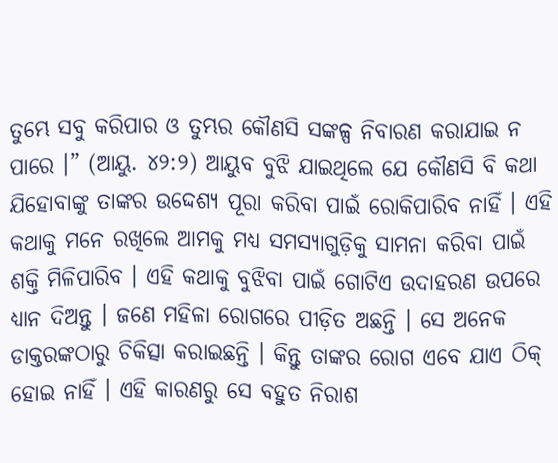ତୁମ୍ଭେ ସବୁ କରିପାର ଓ ତୁମ୍ଭର କୌଣସି ସଙ୍କଳ୍ପ ନିବାରଣ କରାଯାଇ ନ ପାରେ ।” (ଆୟୁ. ୪୨:୨) ଆୟୁବ ବୁଝି ଯାଇଥିଲେ ଯେ କୌଣସି ବି କଥା ଯିହୋବାଙ୍କୁ ତାଙ୍କର ଉଦ୍ଦେଶ୍ୟ ପୂରା କରିବା ପାଇଁ ରୋକିପାରିବ ନାହିଁ । ଏହି କଥାକୁ ମନେ ରଖିଲେ ଆମକୁ ମଧ୍ୟ ସମସ୍ୟାଗୁଡ଼ିକୁ ସାମନା କରିବା ପାଇଁ ଶକ୍ତି ମିଳିପାରିବ । ଏହି କଥାକୁ ବୁଝିବା ପାଇଁ ଗୋଟିଏ ଉଦାହରଣ ଉପରେ ଧ୍ୟାନ ଦିଅନ୍ତୁ । ଜଣେ ମହିଳା ରୋଗରେ ପୀଡ଼ିତ ଅଛନ୍ତି । ସେ ଅନେକ ଡାକ୍ତରଙ୍କଠାରୁ ଚିକିତ୍ସା କରାଇଛନ୍ତି । କିନ୍ତୁ ତାଙ୍କର ରୋଗ ଏବେ ଯାଏ ଠିକ୍ ହୋଇ ନାହିଁ । ଏହି କାରଣରୁ ସେ ବହୁତ ନିରାଶ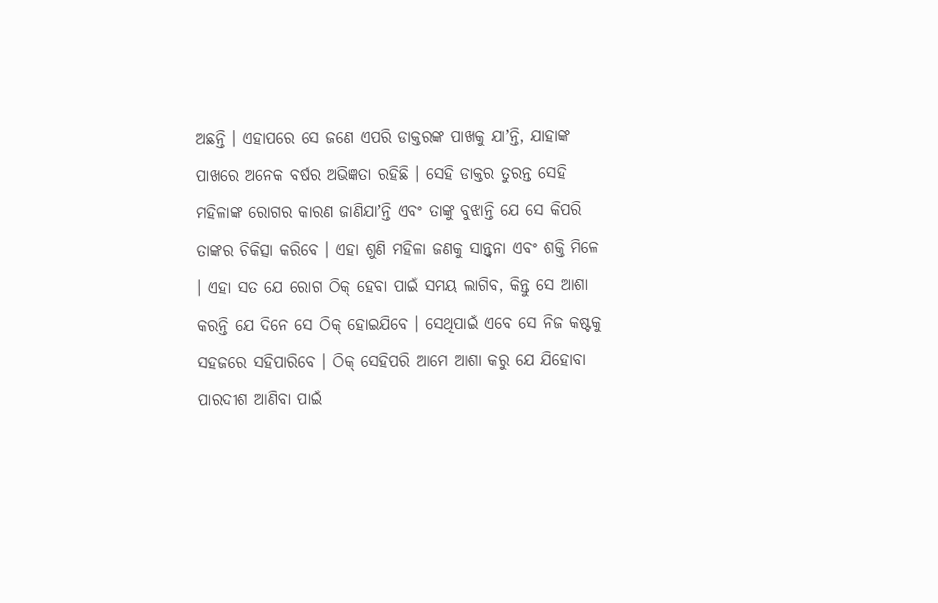ଅଛନ୍ତି । ଏହାପରେ ସେ ଜଣେ ଏପରି ଡାକ୍ତରଙ୍କ ପାଖକୁ ଯାʼନ୍ତି, ଯାହାଙ୍କ ପାଖରେ ଅନେକ ବର୍ଷର ଅଭିଜ୍ଞତା ରହିଛି । ସେହି ଡାକ୍ତର ତୁରନ୍ତ ସେହି ମହିଳାଙ୍କ ରୋଗର କାରଣ ଜାଣିଯାʼନ୍ତି ଏବଂ ତାଙ୍କୁ ବୁଝାନ୍ତି ଯେ ସେ କିପରି ତାଙ୍କର ଚିକିତ୍ସା କରିବେ । ଏହା ଶୁଣି ମହିଳା ଜଣକୁ ସାନ୍ତ୍ୱନା ଏବଂ ଶକ୍ତି ମିଳେ । ଏହା ସତ ଯେ ରୋଗ ଠିକ୍ ହେବା ପାଇଁ ସମୟ ଲାଗିବ, କିନ୍ତୁ ସେ ଆଶା କରନ୍ତି ଯେ ଦିନେ ସେ ଠିକ୍ ହୋଇଯିବେ । ସେଥିପାଇଁ ଏବେ ସେ ନିଜ କଷ୍ଟକୁ ସହଜରେ ସହିପାରିବେ । ଠିକ୍ ସେହିପରି ଆମେ ଆଶା କରୁ ଯେ ଯିହୋବା ପାରଦୀଶ ଆଣିବା ପାଇଁ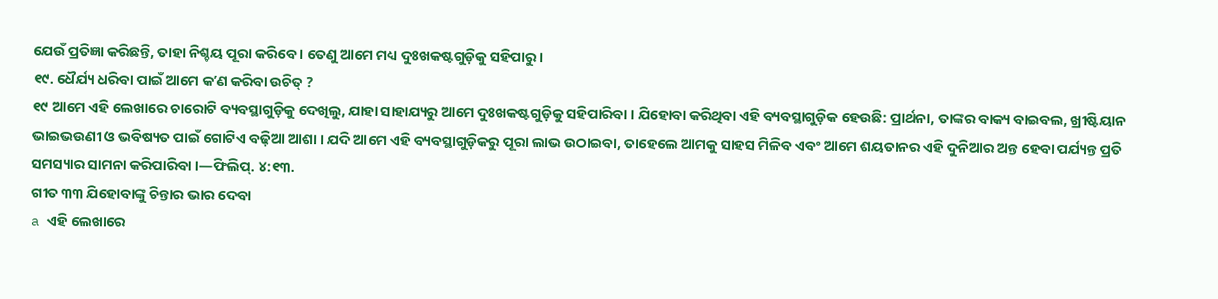ଯେଉଁ ପ୍ରତିଜ୍ଞା କରିଛନ୍ତି, ତାହା ନିଶ୍ଚୟ ପୂରା କରିବେ । ତେଣୁ ଆମେ ମଧ୍ୟ ଦୁଃଖକଷ୍ଟଗୁଡ଼ିକୁ ସହିପାରୁ ।
୧୯. ଧୈର୍ଯ୍ୟ ଧରିବା ପାଇଁ ଆମେ କʼଣ କରିବା ଉଚିତ୍ ?
୧୯ ଆମେ ଏହି ଲେଖାରେ ଚାରୋଟି ବ୍ୟବସ୍ଥାଗୁଡ଼ିକୁ ଦେଖିଲୁ, ଯାହା ସାହାଯ୍ୟରୁ ଆମେ ଦୁଃଖକଷ୍ଟଗୁଡ଼ିକୁ ସହିପାରିବା । ଯିହୋବା କରିଥିବା ଏହି ବ୍ୟବସ୍ଥାଗୁଡ଼ିକ ହେଉଛି: ପ୍ରାର୍ଥନା, ତାଙ୍କର ବାକ୍ୟ ବାଇବଲ, ଖ୍ରୀଷ୍ଟିୟାନ ଭାଇଭଉଣୀ ଓ ଭବିଷ୍ୟତ ପାଇଁ ଗୋଟିଏ ବଢ଼ିଆ ଆଶା । ଯଦି ଆମେ ଏହି ବ୍ୟବସ୍ଥାଗୁଡ଼ିକରୁ ପୂରା ଲାଭ ଉଠାଇବା, ତାହେଲେ ଆମକୁ ସାହସ ମିଳିବ ଏବଂ ଆମେ ଶୟତାନର ଏହି ଦୁନିଆର ଅନ୍ତ ହେବା ପର୍ଯ୍ୟନ୍ତ ପ୍ରତି ସମସ୍ୟାର ସାମନା କରିପାରିବା ।—ଫିଲିପ୍. ୪:୧୩.
ଗୀତ ୩୩ ଯିହୋବାଙ୍କୁ ଚିନ୍ତାର ଭାର ଦେବା
a ଏହି ଲେଖାରେ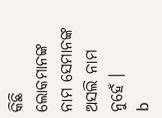କିଛି ଲୋକମାନଙ୍କ ନାମ ସେମାନଙ୍କ ଅସଲି ନାମ ନୁହେଁ ।
b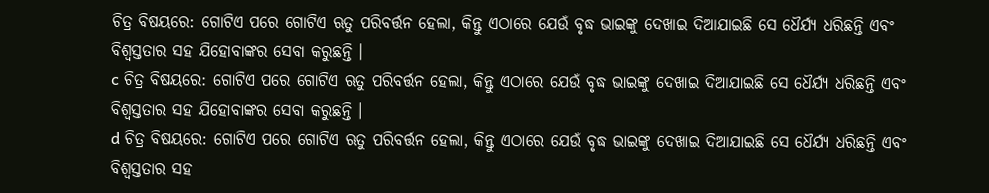ଚିତ୍ର ବିଷୟରେ: ଗୋଟିଏ ପରେ ଗୋଟିଏ ଋତୁ ପରିବର୍ତ୍ତନ ହେଲା, କିନ୍ତୁ ଏଠାରେ ଯେଉଁ ବୃଦ୍ଧ ଭାଇଙ୍କୁ ଦେଖାଇ ଦିଆଯାଇଛି ସେ ଧୈର୍ଯ୍ୟ ଧରିଛନ୍ତି ଏବଂ ବିଶ୍ୱସ୍ତତାର ସହ ଯିହୋବାଙ୍କର ସେବା କରୁଛନ୍ତି ।
c ଚିତ୍ର ବିଷୟରେ: ଗୋଟିଏ ପରେ ଗୋଟିଏ ଋତୁ ପରିବର୍ତ୍ତନ ହେଲା, କିନ୍ତୁ ଏଠାରେ ଯେଉଁ ବୃଦ୍ଧ ଭାଇଙ୍କୁ ଦେଖାଇ ଦିଆଯାଇଛି ସେ ଧୈର୍ଯ୍ୟ ଧରିଛନ୍ତି ଏବଂ ବିଶ୍ୱସ୍ତତାର ସହ ଯିହୋବାଙ୍କର ସେବା କରୁଛନ୍ତି ।
d ଚିତ୍ର ବିଷୟରେ: ଗୋଟିଏ ପରେ ଗୋଟିଏ ଋତୁ ପରିବର୍ତ୍ତନ ହେଲା, କିନ୍ତୁ ଏଠାରେ ଯେଉଁ ବୃଦ୍ଧ ଭାଇଙ୍କୁ ଦେଖାଇ ଦିଆଯାଇଛି ସେ ଧୈର୍ଯ୍ୟ ଧରିଛନ୍ତି ଏବଂ ବିଶ୍ୱସ୍ତତାର ସହ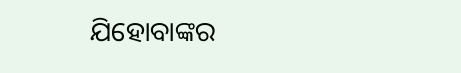ଯିହୋବାଙ୍କର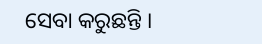ସେବା କରୁଛନ୍ତି ।